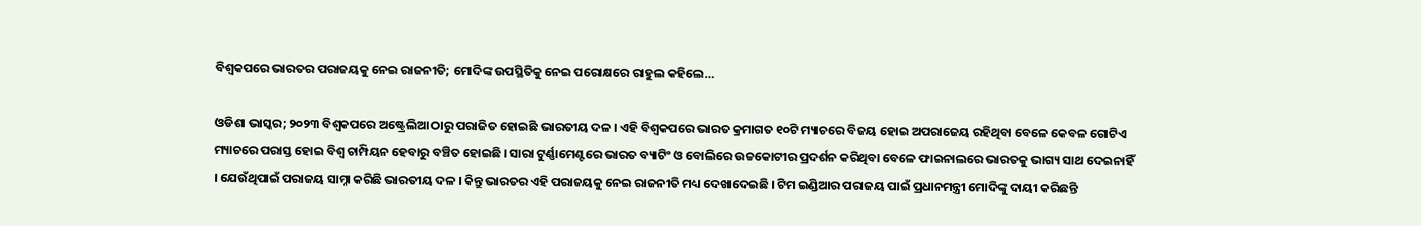ବିଶ୍ୱକପରେ ଭାରତର ପରାଜୟକୁ ନେଇ ରାଜନୀତି; ମୋଦିଙ୍କ ଉପସ୍ଥିତିକୁ ନେଇ ପରୋକ୍ଷରେ ରାହୁଲ କହିଲେ…

ଓଡିଶା ଭାସ୍କର; ୨୦୨୩ ବିଶ୍ୱକପରେ ଅଷ୍ଟ୍ରେଲିଆ ଠାରୁ ପରାଜିତ ହୋଇଛି ଭାରତୀୟ ଦଳ । ଏହି ବିଶ୍ୱକପରେ ଭାରତ କ୍ରମାଗତ ୧୦ଟି ମ୍ୟାଚରେ ବିଜୟ ହୋଇ ଅପରାଜେୟ ରହିଥିବା ବେଳେ କେବଳ ଗୋଟିଏ ମ୍ୟାଚରେ ପରାସ୍ତ ହୋଇ ବିଶ୍ୱ ଚାମ୍ପିୟନ ହେବାରୁ ବଞ୍ଚିତ ହୋଇଛି । ସାରା ଟୁର୍ଣ୍ଣାମେଣ୍ଟରେ ଭାରତ ବ୍ୟାଟିଂ ଓ ବୋଲିରେ ଉଚ୍ଚକୋଟୀର ପ୍ରଦର୍ଶନ କରିଥିବା ବେଳେ ଫାଇନାଲରେ ଭାରତକୁ ଭାଗ୍ୟ ସାଥ ଦେଇନାହିଁ । ଯେଉଁଥିପାଇଁ ପରାଜୟ ସାମ୍ନା କରିଛି ଭାରତୀୟ ଦଳ । କିନ୍ତୁ ଭାରତର ଏହି ପରାଜୟକୁ ନେଇ ରାଜନୀତି ମଧ୍ୟ ଦେଖାଦେଇଛି । ଟିମ ଇଣ୍ଡିଆର ପରାଜୟ ପାଇଁ ପ୍ରଧାନମନ୍ତ୍ରୀ ମୋଦିଙ୍କୁ ଦାୟୀ କରିଛନ୍ତି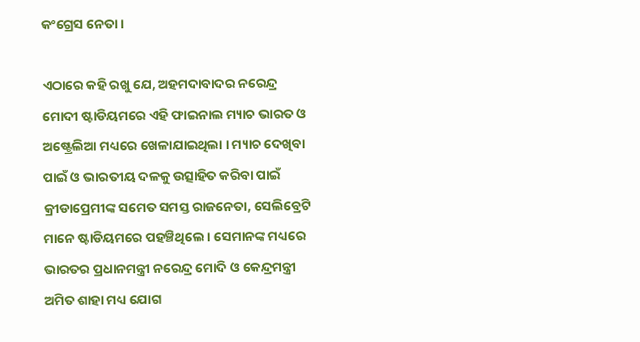କଂଗ୍ରେସ ନେତା ।

ଏଠାରେ କହି ରଖୁ ଯେ, ଅହମଦାବାଦର ନରେନ୍ଦ୍ର ମୋଦୀ ଷ୍ଟାଡିୟମରେ ଏହି ଫାଇନାଲ ମ୍ୟାଚ ଭାରତ ଓ ଅଷ୍ଟ୍ରେଲିଆ ମଧ୍ୟରେ ଖେଳାଯାଇଥିଲା । ମ୍ୟାଚ ଦେଖିବା ପାଇଁ ଓ ଭାରତୀୟ ଦଳକୁ ଉତ୍ସାହିତ କରିବା ପାଇଁ କ୍ରୀଡାପ୍ରେମୀଙ୍କ ସମେତ ସମସ୍ତ ରାଜନେତା, ସେଲିବ୍ରେଟି ମାନେ ଷ୍ଟାଡିୟମରେ ପହଞ୍ଚିଥିଲେ । ସେମାନଙ୍କ ମଧ୍ୟରେ ଭାରତର ପ୍ରଧାନମନ୍ତ୍ରୀ ନରେନ୍ଦ୍ର ମୋଦି ଓ କେନ୍ଦ୍ରମନ୍ତ୍ରୀ ଅମିତ ଶାହା ମଧ୍ୟ ଯୋଗ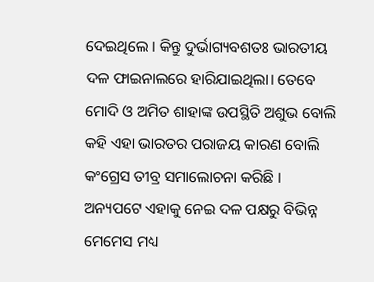ଦେଇଥିଲେ । କିନ୍ତୁ ଦୁର୍ଭାଗ୍ୟବଶତଃ ଭାରତୀୟ ଦଳ ଫାଇନାଲରେ ହାରିଯାଇଥିଲା। ତେବେ ମୋଦି ଓ ଅମିତ ଶାହାଙ୍କ ଉପସ୍ଥିତି ଅଶୁଭ ବୋଲି କହି ଏହା ଭାରତର ପରାଜୟ କାରଣ ବୋଲି କଂଗ୍ରେସ ତୀବ୍ର ସମାଲୋଚନା କରିଛି । ଅନ୍ୟପଟେ ଏହାକୁ ନେଇ ଦଳ ପକ୍ଷରୁ ବିଭିନ୍ନ ମେମେସ ମଧ୍ୟ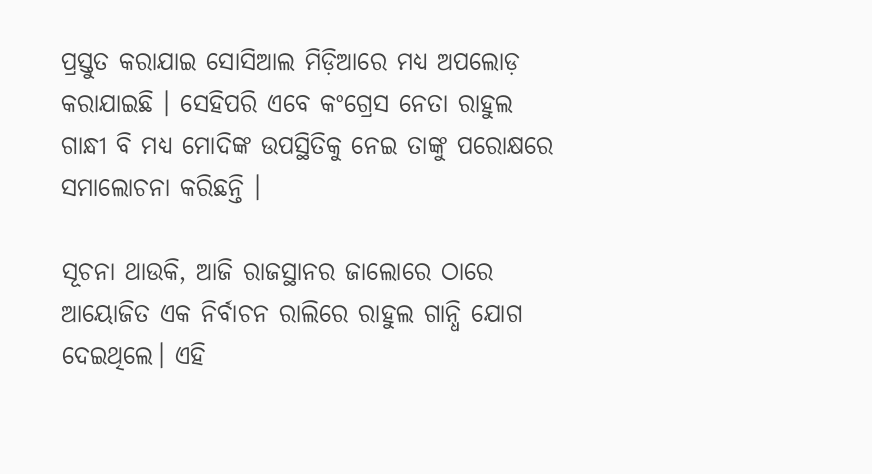ପ୍ରସ୍ତୁତ କରାଯାଇ ସୋସିଆଲ ମିଡ଼ିଆରେ ମଧ୍ୟ ଅପଲୋଡ଼ କରାଯାଇଛି । ସେହିପରି ଏବେ କଂଗ୍ରେସ ନେତା ରାହୁଲ ଗାନ୍ଧୀ ବି ମଧ୍ୟ ମୋଦିଙ୍କ ଉପସ୍ଥିତିକୁ ନେଇ ତାଙ୍କୁ ପରୋକ୍ଷରେ ସମାଲୋଚନା କରିଛନ୍ତି ।

ସୂଚନା ଥାଉକି, ଆଜି ରାଜସ୍ଥାନର ଜାଲୋରେ ଠାରେ ଆୟୋଜିତ ଏକ ନିର୍ବାଚନ ରାଲିରେ ରାହୁଲ ଗାନ୍ଧି ଯୋଗ ଦେଇଥିଲେ। ଏହି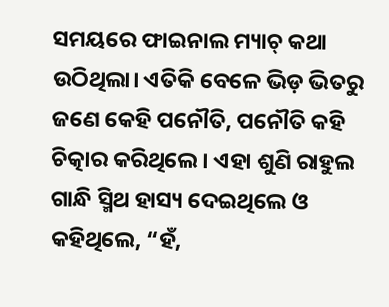ସମୟରେ ଫାଇନାଲ ମ୍ୟାଚ୍‌ କଥା ଉଠିଥିଲା। ଏତିକି ବେଳେ ଭିଡ଼ ଭିତରୁ ଜଣେ କେହି ପନୌତି, ପନୌତି କହି ଚିତ୍କାର କରିଥିଲେ। ଏହା ଶୁଣି ରାହୁଲ ଗାନ୍ଧି ସ୍ମିଥ ହାସ୍ୟ ଦେଇଥିଲେ ଓ କହିଥିଲେ, “ହଁ,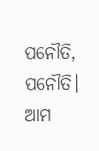ପନୌତି, ପନୌତି। ଆମ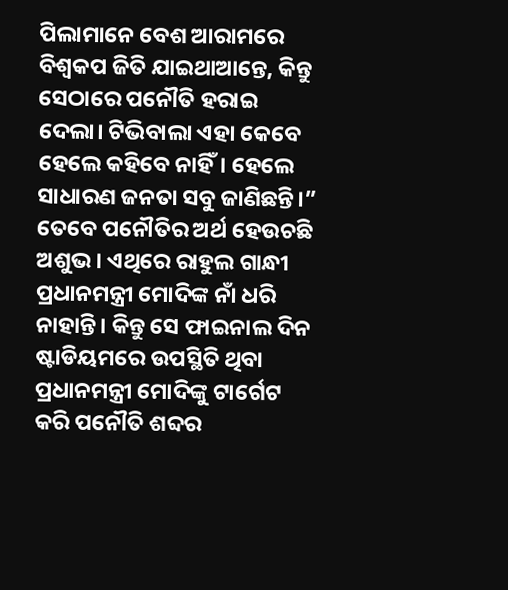ପିଲାମାନେ ବେଶ ଆରାମରେ ବିଶ୍ୱକପ ଜିତି ଯାଇଥାଆନ୍ତେ, କିନ୍ତୁ ସେଠାରେ ପନୌତି ହରାଇ ଦେଲା। ଟିଭିବାଲା ଏହା କେବେ ହେଲେ କହିବେ ନାହିଁ। ହେଲେ ସାଧାରଣ ଜନତା ସବୁ ଜାଣିଛନ୍ତି।” ତେବେ ପନୌତିର ଅର୍ଥ ହେଉଚଛି ଅଶୁଭ। ଏଥିରେ ରାହୁଲ ଗାନ୍ଧୀ ପ୍ରଧାନମନ୍ତ୍ରୀ ମୋଦିଙ୍କ ନାଁ ଧରି ନାହାନ୍ତି। କିନ୍ତୁ ସେ ଫାଇନାଲ ଦିନ ଷ୍ଟାଡିୟମରେ ଉପସ୍ଥିତି ଥିବା ପ୍ରଧାନମନ୍ତ୍ରୀ ମୋଦିଙ୍କୁ ଟାର୍ଗେଟ କରି ପନୌତି ଶବ୍ଦର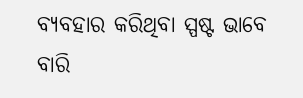ବ୍ୟବହାର କରିଥିବା ସ୍ପଷ୍ଟ ଭାବେ ବାରି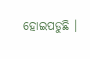ହୋଇପଡୁଛି ।